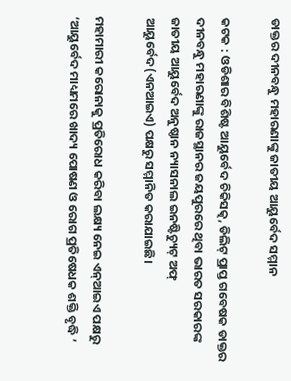ଡାକ୍ତର ଦୀନବନ୍ଧୁ ମହାରଣାଙ୍କୁ ଜାତୀୟ ଆ‌ୟୁର୍ବେଦ ସମ୍ମାନ

କଟକ : ଓଡିଶାର ବିଶିଷ୍ଟ ଆୟୁର୍ବେଦ ଚିକିସତ୍କ, ଡିଲିଟ୍ ପ୍ରାପ୍ତ ଗବେଷକ ଡାକ୍ତର ଦୀନବନ୍ଧୁ ମହାରଣାଙ୍କୁ ରାଜସ୍ଥାନର ଜୟପୁରରେ ଥିବା ଭାରତ ସରକାରଙ୍କ ଜାତୀୟ ଆୟୁର୍ବେଦ ଅନୁଷ୍ଠାନ ନ୍ୟାସନାଲ ଇନଷ୍ଟିଚ୍ୟୁଟ୍ ଅଫ୍ ଆୟୁର୍ବେଦ(ଏନଆଇଏ) ପକ୍ଷରୁ ସମ୍ମାନିତ କରାଯାଇଛି।

ମହାମାରୀ କରୋନାକୁ ପ୍ରତିରୋଧ କରିବା ଲକ୍ଷ୍ୟ ନେଇ ଏନ୍‌ଆଇଏ ପକ୍ଷରୁ ‘ଆୟୁର୍ବେଦ ମାଧ୍ୟମରେ ଖାଦ୍ୟ ପୋଷଣ ଓ ରୋଗ ପ୍ରତିଷେଧକ ଶକ୍ତି ବୃଦ୍ଧି ’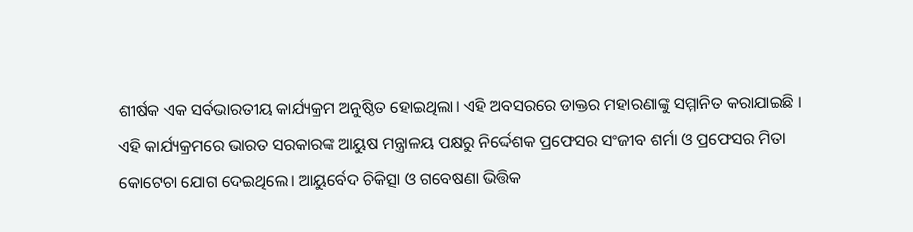ଶୀର୍ଷକ ଏକ ସର୍ବଭାରତୀୟ କାର୍ଯ୍ୟକ୍ରମ ଅନୁଷ୍ଠିତ ହୋଇଥିଲା। ଏହି ଅବସରରେ ଡାକ୍ତର ମହାରଣାଙ୍କୁ ସମ୍ମାନିତ କରାଯାଇଛି । ଏହି କାର୍ଯ୍ୟକ୍ରମରେ ଭାରତ ସରକାରଙ୍କ ଆୟୁଷ ମନ୍ତ୍ରାଳୟ ପକ୍ଷରୁ ନିର୍ଦ୍ଦେଶକ ପ୍ରଫେସର ସଂଜୀବ ଶର୍ମା ଓ ପ୍ରଫେସର ମିତା କୋଟେଚା ଯୋଗ ଦେଇଥିଲେ। ଆୟୁର୍ବେଦ ଚିକିତ୍ସା ଓ ଗବେଷଣା ଭିତ୍ତିକ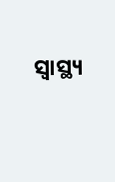ସ୍ବାସ୍ଥ୍ୟ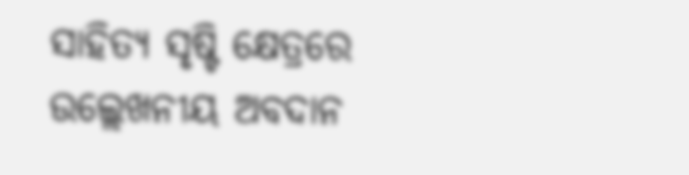ସାହିତ୍ୟ ସୃଷ୍ଟି କ୍ଷେତ୍ରରେ ଉଲ୍ଲେଖନୀୟ ଅବଦାନ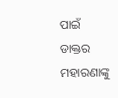ପାଇଁ ଡାକ୍ତର ମହାରଣାଙ୍କୁ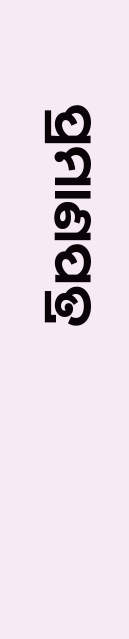ପ୍ରମାଣପତ୍ର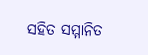ସହିତ ସମ୍ମାନିତ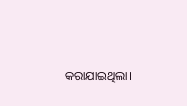କରାଯାଇଥିଲା।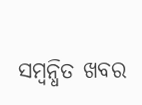ସମ୍ବନ୍ଧିତ ଖବର